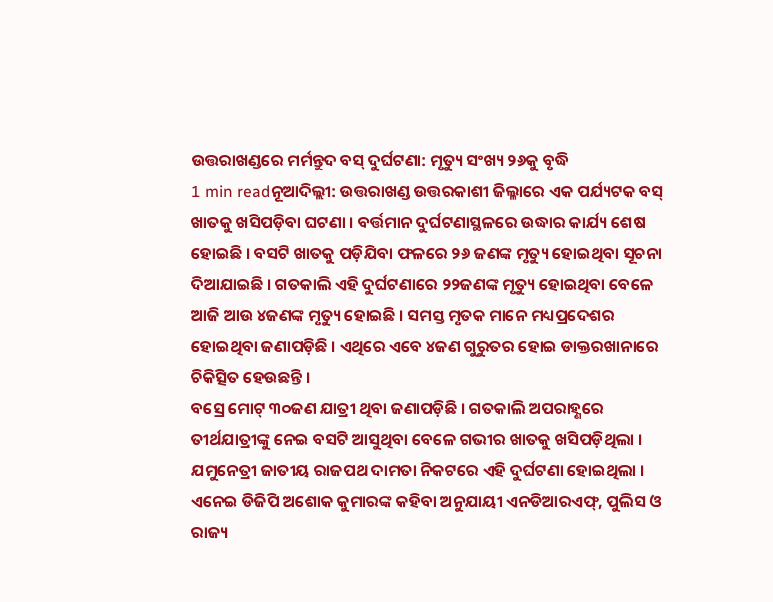ଉତ୍ତରାଖଣ୍ଡରେ ମର୍ମନ୍ତୁଦ ବସ୍ ଦୁର୍ଘଟଣା: ମୃତ୍ୟୁ ସଂଖ୍ୟ ୨୬କୁ ବୃଦ୍ଧି
1 min readନୂଆଦିଲ୍ଲୀ: ଉତ୍ତରାଖଣ୍ଡ ଉତ୍ତରକାଶୀ ଜିଲ୍ଳାରେ ଏକ ପର୍ଯ୍ୟଟକ ବସ୍ ଖାତକୁ ଖସିପଡ଼ିବା ଘଟଣା । ବର୍ତ୍ତମାନ ଦୁର୍ଘଟଣାସ୍ଥଳରେ ଉଦ୍ଧାର କାର୍ଯ୍ୟ ଶେଷ ହୋଇଛି । ବସଟି ଖାତକୁ ପଡ଼ିଯିବା ଫଳରେ ୨୬ ଜଣଙ୍କ ମୃତ୍ୟୁ ହୋଇଥିବା ସୂଚନା ଦିଆଯାଇଛି । ଗତକାଲି ଏହି ଦୁର୍ଘଟଣାରେ ୨୨ଜଣଙ୍କ ମୃତ୍ୟୁ ହୋଇଥିବା ବେଳେ ଆଜି ଆଉ ୪ଜଣଙ୍କ ମୃତ୍ୟୁ ହୋଇଛି । ସମସ୍ତ ମୃତକ ମାନେ ମଧ୍ୟପ୍ରଦେଶର ହୋଇଥିବା ଜଣାପଡ଼ିଛି । ଏଥିରେ ଏବେ ୪ଜଣ ଗୁରୁତର ହୋଇ ଡାକ୍ତରଖାନାରେ ଚିକିତ୍ସିତ ହେଉଛନ୍ତି ।
ବସ୍ରେ ମୋଟ୍ ୩୦ଜଣ ଯାତ୍ରୀ ଥିବା ଜଣାପଡ଼ିଛି । ଗତକାଲି ଅପରାହ୍ଣରେ ତୀର୍ଥଯାତ୍ରୀଙ୍କୁ ନେଇ ବସଟି ଆସୁଥିବା ବେଳେ ଗଭୀର ଖାତକୁ ଖସିପଡ଼ିଥିଲା । ଯମୁନେତ୍ରୀ ଜାତୀୟ ରାଜପଥ ଦାମତା ନିକଟରେ ଏହି ଦୁର୍ଘଟଣା ହୋଇଥିଲା । ଏନେଇ ଡିଜିପି ଅଶୋକ କୁମାରଙ୍କ କହିବା ଅନୁଯାୟୀ ଏନଡିଆରଏଫ୍, ପୁଲିସ ଓ ରାଜ୍ୟ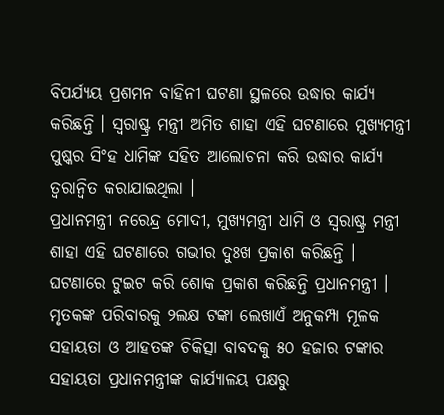ବିପର୍ଯ୍ୟୟ ପ୍ରଶମନ ବାହିନୀ ଘଟଣା ସ୍ଥଳରେ ଉଦ୍ଧାର କାର୍ଯ୍ୟ କରିଛନ୍ତି । ସ୍ବରାଷ୍ଟ୍ର ମନ୍ତ୍ରୀ ଅମିତ ଶାହା ଏହି ଘଟଣାରେ ମୁଖ୍ୟମନ୍ତ୍ରୀ ପୁଷ୍କର ସିଂହ ଧାମିଙ୍କ ସହିତ ଆଲୋଚନା କରି ଉଦ୍ଧାର କାର୍ଯ୍ୟ ତ୍ବରାନ୍ବିତ କରାଯାଇଥିଲା ।
ପ୍ରଧାନମନ୍ତ୍ରୀ ନରେନ୍ଦ୍ର ମୋଦୀ, ମୁଖ୍ୟମନ୍ତ୍ରୀ ଧାମି ଓ ସ୍ବରାଷ୍ଟ୍ର ମନ୍ତ୍ରୀ ଶାହା ଏହି ଘଟଣାରେ ଗଭୀର ଦୁଃଖ ପ୍ରକାଶ କରିଛନ୍ତି । ଘଟଣାରେ ଟୁଇଟ କରି ଶୋକ ପ୍ରକାଶ କରିଛନ୍ତି ପ୍ରଧାନମନ୍ତ୍ରୀ । ମୃତକଙ୍କ ପରିବାରକୁ ୨ଲକ୍ଷ ଟଙ୍କା ଲେଖାଏଁ ଅନୁକମ୍ପା ମୂଳକ ସହାୟତା ଓ ଆହତଙ୍କ ଚିକିତ୍ସା ବାବଦକୁ ୫୦ ହଜାର ଟଙ୍କାର ସହାୟତା ପ୍ରଧାନମନ୍ତ୍ରୀଙ୍କ କାର୍ଯ୍ୟାଳୟ ପକ୍ଷରୁ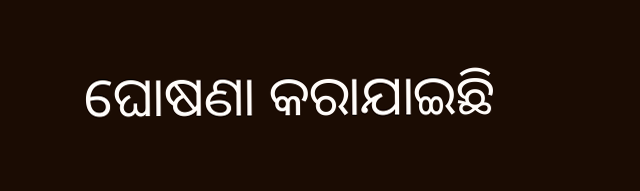ଘୋଷଣା କରାଯାଇଛି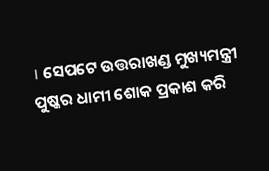। ସେପଟେ ଉତ୍ତରାଖଣ୍ଡ ମୁଖ୍ୟମନ୍ତ୍ରୀ ପୁଷ୍କର ଧାମୀ ଶୋକ ପ୍ରକାଶ କରି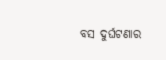ବସ ଦୁର୍ଘଟଣାର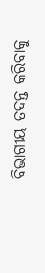ବିଭାଗୀୟ ତଦନ୍ତ କରିବାକୁ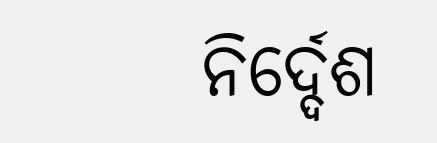ନିର୍ଦ୍ଦେଶ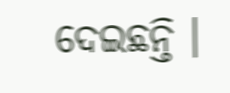ଦେଇଛନ୍ତି ।